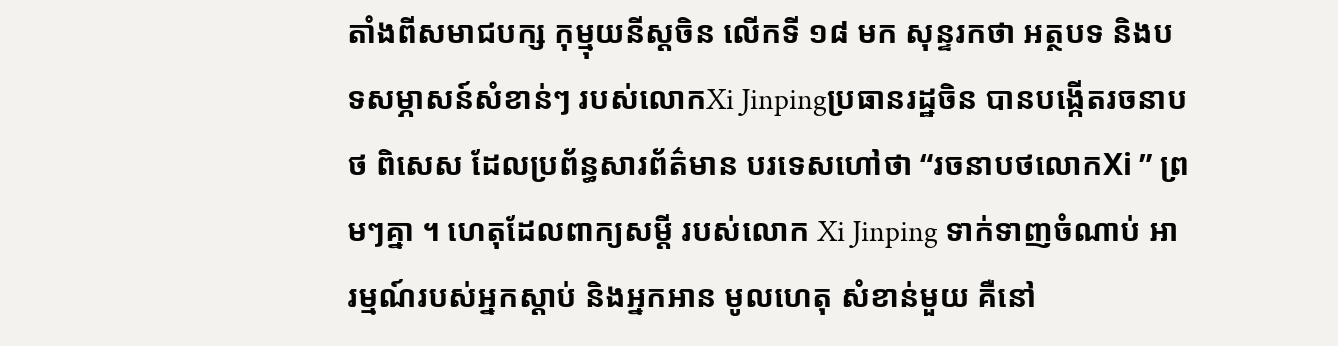តាំងពីសមាជបក្ស កុម្មុយនីស្តចិន លើកទី ១៨ មក សុន្ទរកថា អត្ថបទ និងបទសម្ភាសន៍សំខាន់ៗ របស់លោកXi Jinpingប្រធានរដ្ឋចិន បានបង្កើតរចនាបថ ពិសេស ដែលប្រព័ន្ធសារព័ត៌មាន បរទេសហៅថា “រចនាបថលោកXi ” ព្រមៗគ្នា ។ ហេតុដែលពាក្យសម្តី របស់លោក Xi Jinping ទាក់ទាញចំណាប់ អារម្មណ៍របស់អ្នកស្តាប់ និងអ្នកអាន មូលហេតុ សំខាន់មួយ គឺនៅ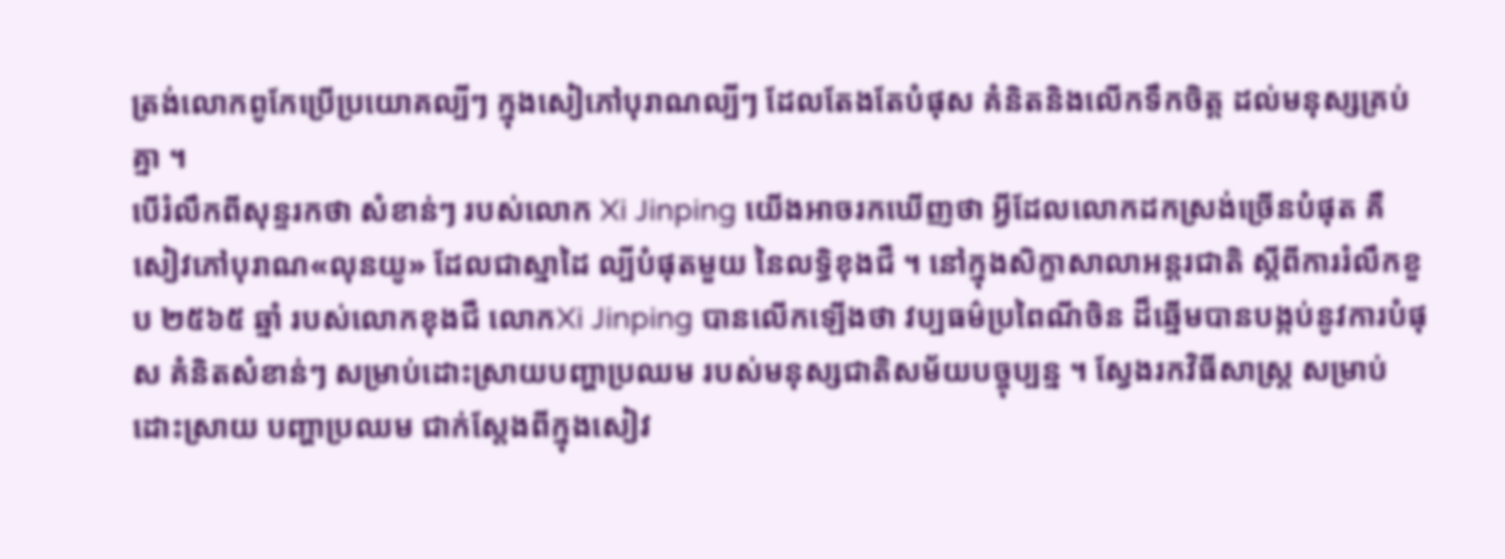ត្រង់លោកពូកែប្រើប្រយោគល្បីៗ ក្នុងសៀភៅបុរាណល្បីៗ ដែលតែងតែបំផុស គំនិតនិងលើកទឹកចិត្ត ដល់មនុស្សគ្រប់គ្នា ។
បើរំលឹកពីសុន្ទរកថា សំខាន់ៗ របស់លោក Xi Jinping យើងអាចរកឃើញថា អ្វីដែលលោកដកស្រង់ច្រើនបំផុត គឺសៀវភៅបុរាណ«លុនយូ» ដែលជាស្នាដៃ ល្បីបំផុតមួយ នៃលទ្ធិខុងជឺ ។ នៅក្នុងសិក្ខាសាលាអន្តរជាតិ ស្តីពីការរំលឹកខួប ២៥៦៥ ឆ្នាំ របស់លោកខុងជឺ លោកXi Jinping បានលើកឡើងថា វប្បធម៌ប្រពៃណីចិន ដ៏ឆ្នើមបានបង្កប់នូវការបំផុស គំនិតសំខាន់ៗ សម្រាប់ដោះស្រាយបញ្ហាប្រឈម របស់មនុស្សជាតិសម័យបច្ចុប្បន្ន ។ ស្វែងរកវិធីសាស្ត្រ សម្រាប់ដោះស្រាយ បញ្ហាប្រឈម ជាក់ស្តែងពីក្នុងសៀវ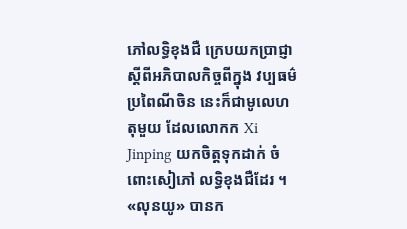ភៅលទ្ធិខុងជឺ ក្រេបយកប្រាជ្ញា ស្តីពីអភិបាលកិច្ចពីក្នុង វប្បធម៌ប្រពៃណីចិន នេះក៏ជាមូលេហតុមួយ ដែលលោកក Xi Jinping យកចិត្តទុកដាក់ ចំពោះសៀភៅ លទ្ធិខុងជឺដែរ ។
«លុនយូ» បានក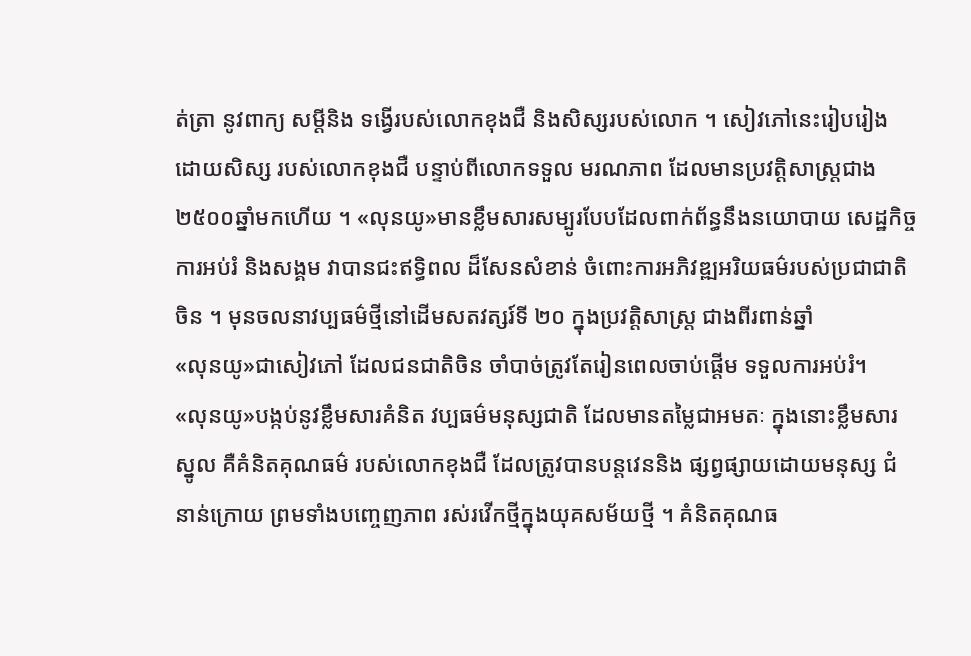ត់ត្រា នូវពាក្យ សម្តីនិង ទង្វើរបស់លោកខុងជឺ និងសិស្សរបស់លោក ។ សៀវភៅនេះរៀបរៀង ដោយសិស្ស របស់លោកខុងជឺ បន្ទាប់ពីលោកទទួល មរណភាព ដែលមានប្រវត្តិសាស្ត្រជាង ២៥០០ឆ្នាំមកហើយ ។ «លុនយូ»មានខ្លឹមសារសម្បូរបែបដែលពាក់ព័ន្ធនឹងនយោបាយ សេដ្ឋកិច្ច ការអប់រំ និងសង្គម វាបានជះឥទ្ធិពល ដ៏សែនសំខាន់ ចំពោះការអភិវឌ្ឍអរិយធម៌របស់ប្រជាជាតិចិន ។ មុនចលនាវប្បធម៌ថ្មីនៅដើមសតវត្សរ៍ទី ២០ ក្នុងប្រវត្តិសាស្រ្ត ជាងពីរពាន់ឆ្នាំ
«លុនយូ»ជាសៀវភៅ ដែលជនជាតិចិន ចាំបាច់ត្រូវតែរៀនពេលចាប់ផ្តើម ទទួលការអប់រំ។
«លុនយូ»បង្កប់នូវខ្លឹមសារគំនិត វប្បធម៌មនុស្សជាតិ ដែលមានតម្លៃជាអមតៈ ក្នុងនោះខ្លឹមសារស្នូល គឺគំនិតគុណធម៌ របស់លោកខុងជឺ ដែលត្រូវបានបន្តវេននិង ផ្សព្វផ្សាយដោយមនុស្ស ជំនាន់ក្រោយ ព្រមទាំងបញ្ចេញភាព រស់រវើកថ្មីក្នុងយុគសម័យថ្មី ។ គំនិតគុណធ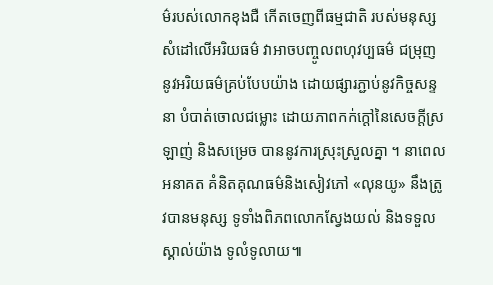ម៌របស់លោកខុងជឺ កើតចេញពីធម្មជាតិ របស់មនុស្ស សំដៅលើអរិយធម៌ វាអាចបញ្ចូលពហុវប្បធម៌ ជម្រុញនូវអរិយធម៌គ្រប់បែបយ៉ាង ដោយផ្សារភ្ជាប់នូវកិច្ចសន្ទនា បំបាត់ចោលជម្លោះ ដោយភាពកក់ក្តៅនៃសេចក្តីស្រឡាញ់ និងសម្រេច បាននូវការស្រុះស្រួលគ្នា ។ នាពេលអនាគត គំនិតគុណធម៌និងសៀវភៅ «លុនយូ» នឹងត្រូវបានមនុស្ស ទូទាំងពិភពលោកស្វែងយល់ និងទទួលស្គាល់យ៉ាង ទូលំទូលាយ៕